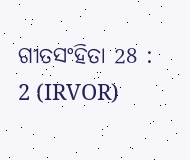ଗୀତସଂହିତା 28 : 2 (IRVOR)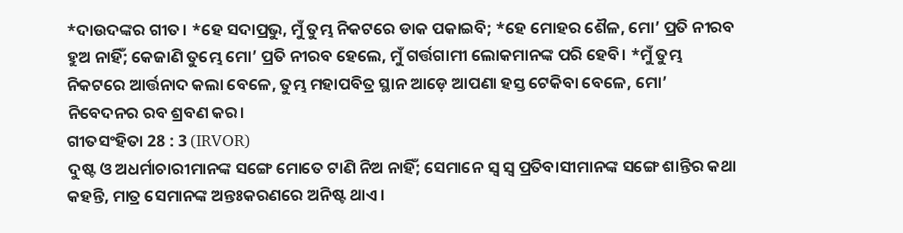*ଦାଉଦଙ୍କର ଗୀତ। *ହେ ସଦାପ୍ରଭୁ, ମୁଁ ତୁମ୍ଭ ନିକଟରେ ଡାକ ପକାଇବି; *ହେ ମୋହର ଶୈଳ, ମୋ’ ପ୍ରତି ନୀରବ ହୁଅ ନାହିଁ; କେଜାଣି ତୁମ୍ଭେ ମୋ’ ପ୍ରତି ନୀରବ ହେଲେ, ମୁଁ ଗର୍ତ୍ତଗାମୀ ଲୋକମାନଙ୍କ ପରି ହେବି। *ମୁଁ ତୁମ୍ଭ ନିକଟରେ ଆର୍ତ୍ତନାଦ କଲା ବେଳେ, ତୁମ୍ଭ ମହାପବିତ୍ର ସ୍ଥାନ ଆଡ଼େ ଆପଣା ହସ୍ତ ଟେକିବା ବେଳେ, ମୋ’ ନିବେଦନର ରବ ଶ୍ରବଣ କର।
ଗୀତସଂହିତା 28 : 3 (IRVOR)
ଦୁଷ୍ଟ ଓ ଅଧର୍ମାଚାରୀମାନଙ୍କ ସଙ୍ଗେ ମୋତେ ଟାଣି ନିଅ ନାହିଁ; ସେମାନେ ସ୍ୱ ସ୍ୱ ପ୍ରତିବାସୀମାନଙ୍କ ସଙ୍ଗେ ଶାନ୍ତିର କଥା କହନ୍ତି, ମାତ୍ର ସେମାନଙ୍କ ଅନ୍ତଃକରଣରେ ଅନିଷ୍ଟ ଥାଏ।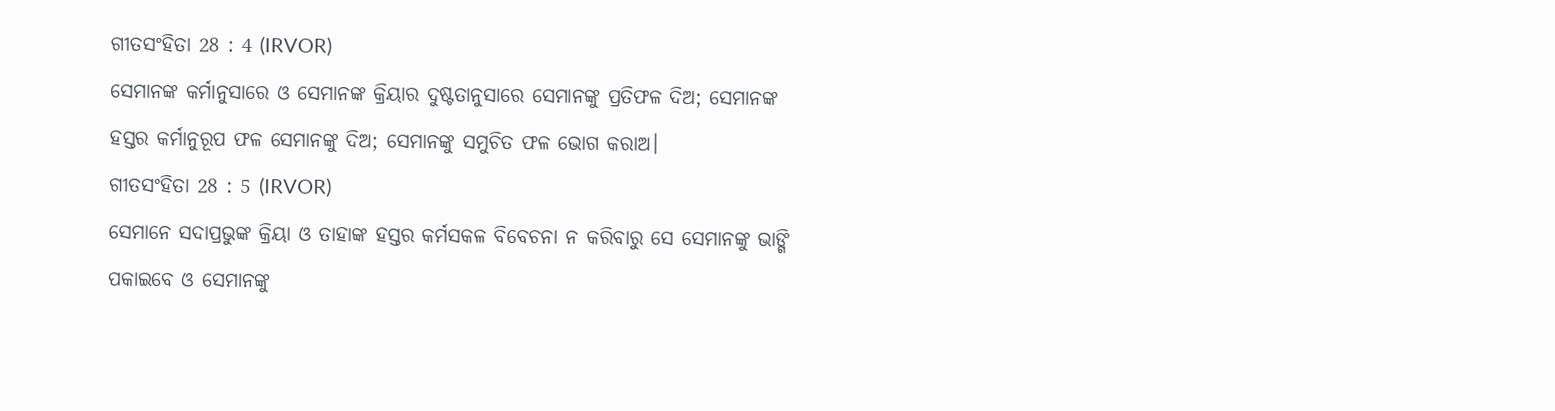ଗୀତସଂହିତା 28 : 4 (IRVOR)
ସେମାନଙ୍କ କର୍ମାନୁସାରେ ଓ ସେମାନଙ୍କ କ୍ରିୟାର ଦୁଷ୍ଟତାନୁସାରେ ସେମାନଙ୍କୁ ପ୍ରତିଫଳ ଦିଅ; ସେମାନଙ୍କ ହସ୍ତର କର୍ମାନୁରୂପ ଫଳ ସେମାନଙ୍କୁ ଦିଅ; ସେମାନଙ୍କୁ ସମୁଚିତ ଫଳ ଭୋଗ କରାଅ।
ଗୀତସଂହିତା 28 : 5 (IRVOR)
ସେମାନେ ସଦାପ୍ରଭୁଙ୍କ କ୍ରିୟା ଓ ତାହାଙ୍କ ହସ୍ତର କର୍ମସକଳ ବିବେଚନା ନ କରିବାରୁ ସେ ସେମାନଙ୍କୁ ଭାଙ୍ଗି ପକାଇବେ ଓ ସେମାନଙ୍କୁ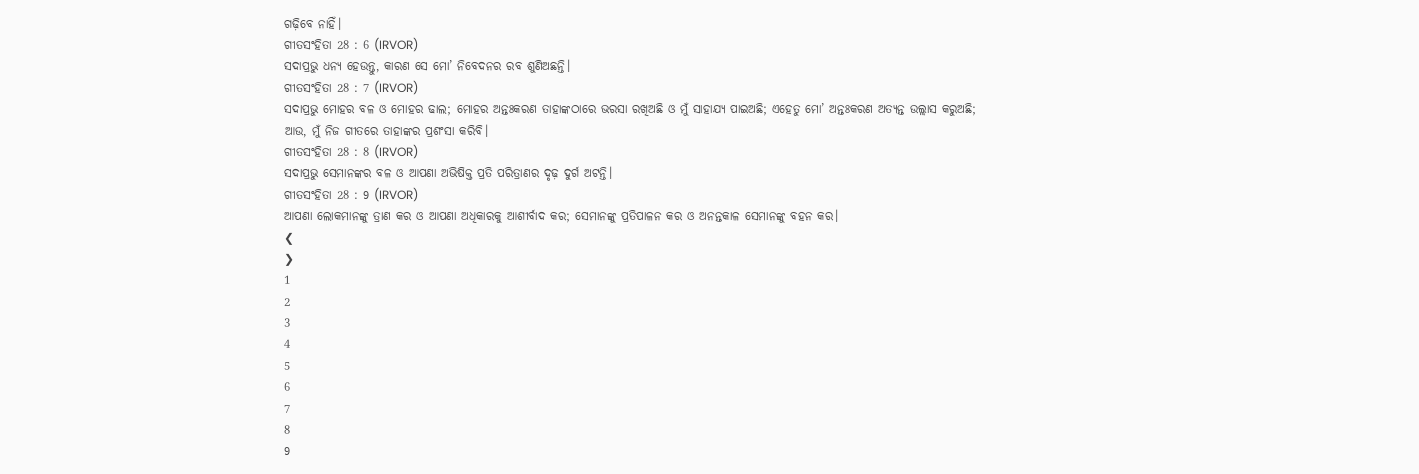ଗଢ଼ିବେ ନାହିଁ।
ଗୀତସଂହିତା 28 : 6 (IRVOR)
ସଦାପ୍ରଭୁ ଧନ୍ୟ ହେଉନ୍ତୁ, କାରଣ ସେ ମୋ’ ନିବେଦନର ରବ ଶୁଣିଅଛନ୍ତି।
ଗୀତସଂହିତା 28 : 7 (IRVOR)
ସଦାପ୍ରଭୁ ମୋହର ବଳ ଓ ମୋହର ଢାଲ; ମୋହର ଅନ୍ତଃକରଣ ତାହାଙ୍କଠାରେ ଭରସା ରଖିଅଛି ଓ ମୁଁ ସାହାଯ୍ୟ ପାଇଅଛି; ଏହେତୁ ମୋ’ ଅନ୍ତଃକରଣ ଅତ୍ୟନ୍ତ ଉଲ୍ଲାସ କରୁଅଛି; ଆଉ, ମୁଁ ନିଜ ଗୀତରେ ତାହାଙ୍କର ପ୍ରଶଂସା କରିବି।
ଗୀତସଂହିତା 28 : 8 (IRVOR)
ସଦାପ୍ରଭୁ ସେମାନଙ୍କର ବଳ ଓ ଆପଣା ଅଭିଷିକ୍ତ ପ୍ରତି ପରିତ୍ରାଣର ଦୃଢ଼ ଦୁର୍ଗ ଅଟନ୍ତି।
ଗୀତସଂହିତା 28 : 9 (IRVOR)
ଆପଣା ଲୋକମାନଙ୍କୁ ତ୍ରାଣ କର ଓ ଆପଣା ଅଧିକାରକୁ ଆଶୀର୍ବାଦ କର; ସେମାନଙ୍କୁ ପ୍ରତିପାଳନ କର ଓ ଅନନ୍ତକାଳ ସେମାନଙ୍କୁ ବହନ କର।
❮
❯
1
2
3
4
5
6
7
8
9